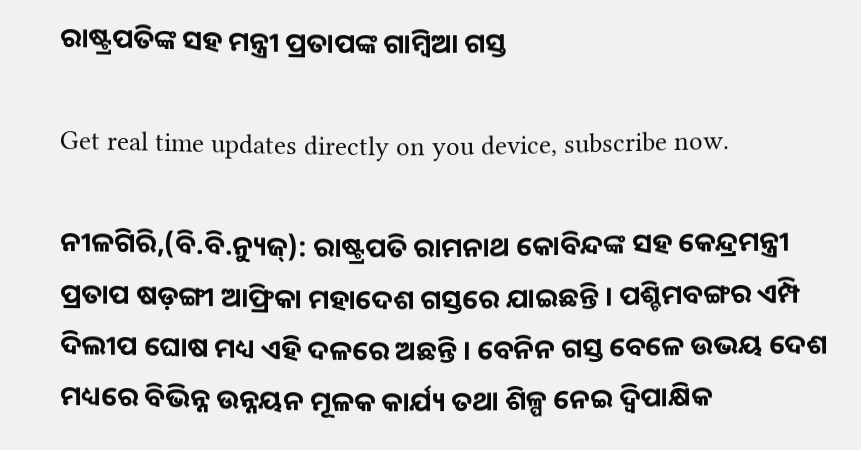ରାଷ୍ଟ୍ରପତିଙ୍କ ସହ ମନ୍ତ୍ରୀ ପ୍ରତାପଙ୍କ ଗାମ୍ବିଆ ଗସ୍ତ

Get real time updates directly on you device, subscribe now.

ନୀଳଗିରି,(ବି.ବି.ନ୍ୟୁଜ୍): ରାଷ୍ଟ୍ରପତି ରାମନାଥ କୋବିନ୍ଦଙ୍କ ସହ କେନ୍ଦ୍ରମନ୍ତ୍ରୀ ପ୍ରତାପ ଷଡ଼ଙ୍ଗୀ ଆଫ୍ରିକା ମହାଦେଶ ଗସ୍ତରେ ଯାଇଛନ୍ତି । ପଶ୍ଚିମବଙ୍ଗର ଏମ୍ପି ଦିଲୀପ ଘୋଷ ମଧ୍ୟ ଏହି ଦଳରେ ଅଛନ୍ତି । ବେନିନ ଗସ୍ତ ବେଳେ ଉଭୟ ଦେଶ ମଧ୍ୟରେ ବିଭିନ୍ନ ଉନ୍ନୟନ ମୂଳକ କାର୍ଯ୍ୟ ତଥା ଶିଳ୍ପ ନେଇ ଦ୍ୱିପାକ୍ଷିକ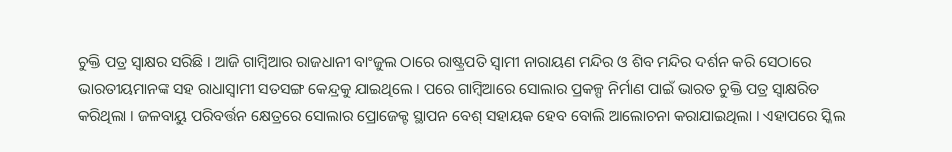ଚୁକ୍ତି ପତ୍ର ସ୍ୱାକ୍ଷର ସରିଛି । ଆଜି ଗାମ୍ବିଆର ରାଜଧାନୀ ବାଂଜୁଲ ଠାରେ ରାଷ୍ଟ୍ରପତି ସ୍ୱାମୀ ନାରାୟଣ ମନ୍ଦିର ଓ ଶିବ ମନ୍ଦିର ଦର୍ଶନ କରି ସେଠାରେ ଭାରତୀୟମାନଙ୍କ ସହ ରାଧାସ୍ୱାମୀ ସତସଙ୍ଗ କେନ୍ଦ୍ରକୁ ଯାଇଥିଲେ । ପରେ ଗାମ୍ବିଆରେ ସୋଲାର ପ୍ରକଳ୍ପ ନିର୍ମାଣ ପାଇଁ ଭାରତ ଚୁକ୍ତି ପତ୍ର ସ୍ୱାକ୍ଷରିତ କରିଥିଲା । ଜଳବାୟୁ ପରିବର୍ତ୍ତନ କ୍ଷେତ୍ରରେ ସୋଲାର ପ୍ରୋଜେକ୍ଟ ସ୍ଥାପନ ବେଶ୍ ସହାୟକ ହେବ ବୋଲି ଆଲୋଚନା କରାଯାଇଥିଲା । ଏହାପରେ ସ୍କିଲ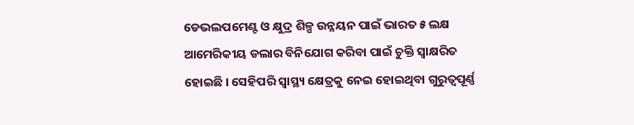ଡେଭଲପମେଣ୍ଟ ଓ କ୍ଷୁଦ୍ର ଶିଳ୍ପ ଉନ୍ନୟନ ପାଇଁ ଭାରତ ୫ ଲକ୍ଷ ଆମେରିକୀୟ ଡଲାର ବିନିଯୋଗ କରିବା ପାଇଁ ଚୁକ୍ତି ସ୍ୱାକ୍ଷରିତ ହୋଇଛି । ସେହିପରି ସ୍ୱାସ୍ଥ୍ୟ କ୍ଷେତ୍ରକୁ ନେଇ ହୋଇଥିବା ଗୁରୁତ୍ୱପୂର୍ଣ୍ଣ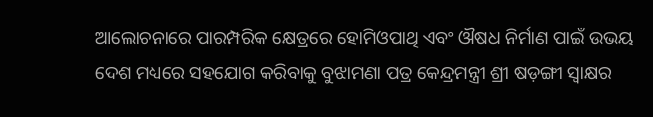ଆଲୋଚନାରେ ପାରମ୍ପରିକ କ୍ଷେତ୍ରରେ ହୋମିଓପାଥି ଏବଂ ଔଷଧ ନିର୍ମାଣ ପାଇଁ ଉଭୟ ଦେଶ ମଧ୍ୟରେ ସହଯୋଗ କରିବାକୁ ବୁଝାମଣା ପତ୍ର କେନ୍ଦ୍ରମନ୍ତ୍ରୀ ଶ୍ରୀ ଷଡ଼ଙ୍ଗୀ ସ୍ୱାକ୍ଷର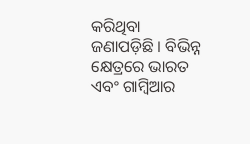କରିଥିବା ଜଣାପଡ଼ିଛି । ବିଭିନ୍ନ କ୍ଷେତ୍ରରେ ଭାରତ ଏବଂ ଗାମ୍ବିଆର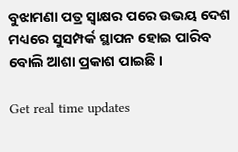ବୁଝାମଣା ପତ୍ର ସ୍ୱାକ୍ଷର ପରେ ଉଭୟ ଦେଶ ମଧ୍ୟରେ ସୁସମ୍ପର୍କ ସ୍ଥାପନ ହୋଇ ପାରିବ ବୋଲି ଆଶା ପ୍ରକାଶ ପାଇଛି ।

Get real time updates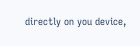directly on you device,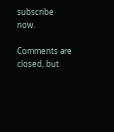subscribe now.

Comments are closed, but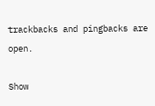trackbacks and pingbacks are open.

Show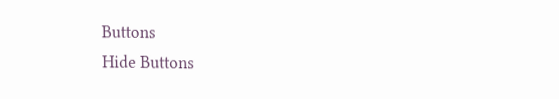Buttons
Hide Buttons